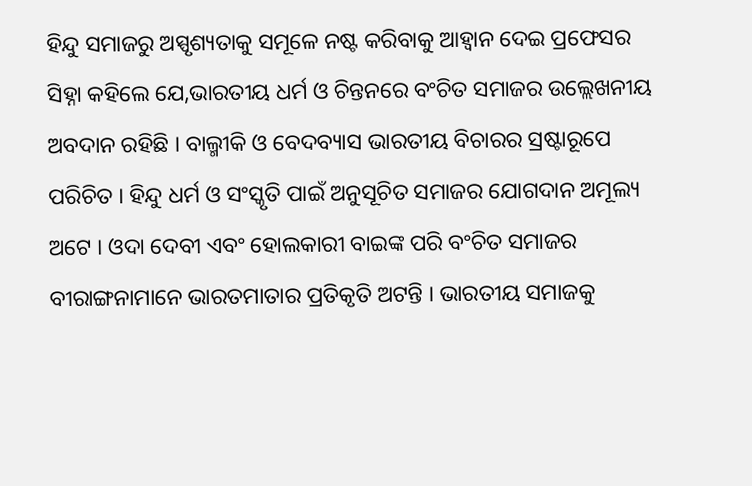ହିନ୍ଦୁ ସମାଜରୁ ଅସ୍ପୃଶ୍ୟତାକୁ ସମୂଳେ ନଷ୍ଟ କରିବାକୁ ଆହ୍ୱାନ ଦେଇ ପ୍ରଫେସର ସିହ୍ନା କହିଲେ ଯେ,ଭାରତୀୟ ଧର୍ମ ଓ ଚିନ୍ତନରେ ବଂଚିତ ସମାଜର ଉଲ୍ଲେଖନୀୟ ଅବଦାନ ରହିଛି । ବାଲ୍ମୀକି ଓ ବେଦବ୍ୟାସ ଭାରତୀୟ ବିଚାରର ସ୍ରଷ୍ଟାରୂପେ ପରିଚିତ । ହିନ୍ଦୁ ଧର୍ମ ଓ ସଂସ୍କୃତି ପାଇଁ ଅନୁସୂଚିତ ସମାଜର ଯୋଗଦାନ ଅମୂଲ୍ୟ ଅଟେ । ଓଦା ଦେବୀ ଏବଂ ହୋଲକାରୀ ବାଇଙ୍କ ପରି ବଂଚିତ ସମାଜର ବୀରାଙ୍ଗନାମାନେ ଭାରତମାତାର ପ୍ରତିକୃତି ଅଟନ୍ତି । ଭାରତୀୟ ସମାଜକୁ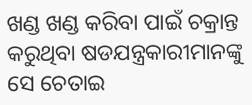ଖଣ୍ଡ ଖଣ୍ଡ କରିବା ପାଇଁ ଚକ୍ରାନ୍ତ କରୁଥିବା ଷଡଯନ୍ତ୍ରକାରୀମାନଙ୍କୁ ସେ ଚେତାଇ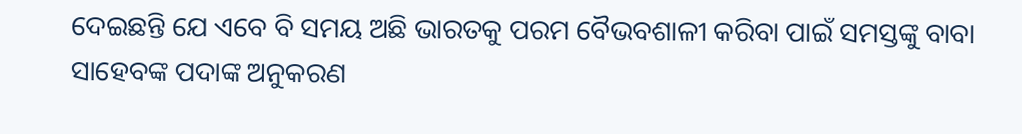ଦେଇଛନ୍ତି ଯେ ଏବେ ବି ସମୟ ଅଛି ଭାରତକୁ ପରମ ବୈଭବଶାଳୀ କରିବା ପାଇଁ ସମସ୍ତଙ୍କୁ ବାବା ସାହେବଙ୍କ ପଦାଙ୍କ ଅନୁକରଣ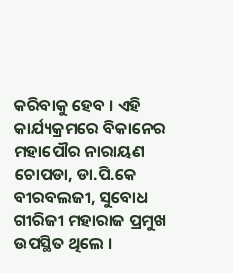କରିବାକୁ ହେବ । ଏହି କାର୍ଯ୍ୟକ୍ରମରେ ବିକାନେର ମହାପୌର ନାରାୟଣ ଚୋପଡା, ଡା.ପି.କେ ବୀରବଲଜୀ, ସୁବୋଧ ଗୀରିଜୀ ମହାରାଜ ପ୍ରମୁଖ ଉପସ୍ଥିତ ଥିଲେ ।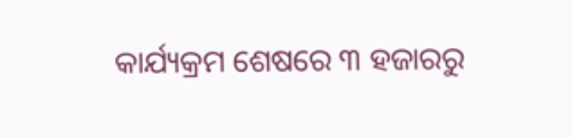କାର୍ଯ୍ୟକ୍ରମ ଶେଷରେ ୩ ହଜାରରୁ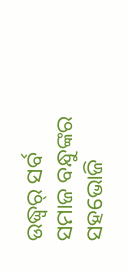ଉଦ୍ଧ୍ୱର୍ ସର୍ବ ସମାଜ ବନ୍ଧୁଙ୍କର ସହଭୋଜି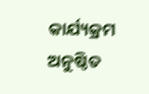କାର୍ଯ୍ୟକ୍ରମ ଅନୁଷ୍ଠିତ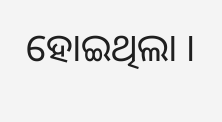ହୋଇଥିଲା ।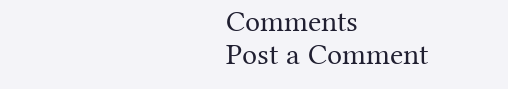Comments
Post a Comment